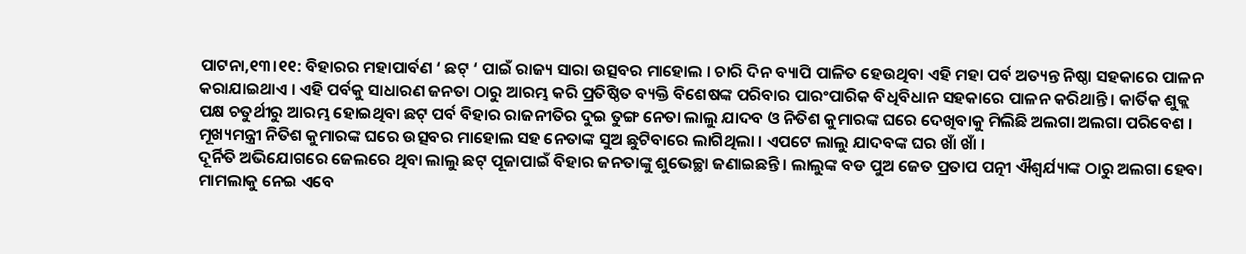ପାଟନା,୧୩।୧୧: ବିହାରର ମହାପାର୍ବଣ ‘ ଛଟ୍ ‘ ପାଇଁ ରାଜ୍ୟ ସାରା ଉତ୍ସବର ମାହୋଲ । ଚାରି ଦିନ ବ୍ୟାପି ପାଳିତ ହେଉଥିବା ଏହି ମହା ପର୍ବ ଅତ୍ୟନ୍ତ ନିଷ୍ଠା ସହକାରେ ପାଳନ କରାଯାଇଥାଏ । ଏହି ପର୍ବକୁ ସାଧାରଣ ଜନତା ଠାରୁ ଆରମ୍ଭ କରି ପ୍ରତିଷ୍ଠିତ ବ୍ୟକ୍ତି ବିଶେଷଙ୍କ ପରିବାର ପାରଂପାରିକ ବିଧିବିଧାନ ସହକାରେ ପାଳନ କରିଥାନ୍ତି । କାର୍ତିକ ଶୁକ୍ଲ ପକ୍ଷ ଚତୁର୍ଥୀରୁ ଆରମ୍ଭ ହୋଇଥିବା ଛଟ୍ ପର୍ବ ବିହାର ରାଜନୀତିର ଦୁଇ ତୁଙ୍ଗ ନେତା ଲାଲୁ ଯାଦବ ଓ ନିତିଶ କୁମାରଙ୍କ ଘରେ ଦେଖିବାକୁ ମିଲିଛି ଅଲଗା ଅଲଗା ପରିବେଶ । ମୂଖ୍ୟମନ୍ତ୍ରୀ ନିତିଶ କୁମାରଙ୍କ ଘରେ ଉତ୍ସବର ମାହୋଲ ସହ ନେତାଙ୍କ ସୁଅ ଛୁଟିବାରେ ଲାଗିଥିଲା । ଏପଟେ ଲାଲୁ ଯାଦବଙ୍କ ଘର ଖାଁ ଖାଁ ।
ଦୂର୍ନିତି ଅଭିଯୋଗରେ ଜେଲରେ ଥିବା ଲାଲୁ ଛଟ୍ ପୂଜାପାଇଁ ବିହାର ଜନତାଙ୍କୁ ଶୁଭେଚ୍ଛା ଜଣାଇଛନ୍ତି । ଲାଲୁଙ୍କ ବଡ ପୁଅ ଜେତ ପ୍ରତାପ ପତ୍ନୀ ଐଶ୍ୱର୍ଯ୍ୟାଙ୍କ ଠାରୁ ଅଲଗା ହେବା ମାମଲାକୁ ନେଇ ଏବେ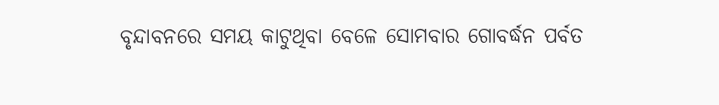ବୃନ୍ଦାବନରେ ସମୟ କାଟୁଥିବା ବେଳେ ସୋମବାର ଗୋବର୍ଦ୍ଧନ ପର୍ବତ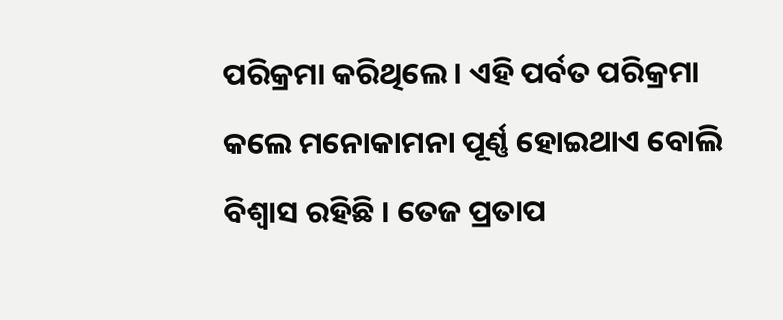ପରିକ୍ରମା କରିଥିଲେ। ଏହି ପର୍ବତ ପରିକ୍ରମା କଲେ ମନୋକାମନା ପୂର୍ଣ୍ଣ ହୋଇଥାଏ ବୋଲି ବିଶ୍ବାସ ରହିଛି । ତେଜ ପ୍ରତାପ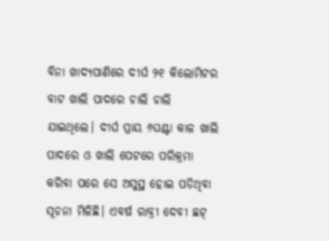ବିନା ଖାଦ୍ୟପାଣିରେ ଦୀର୍ଘ ୨୧ କିଲୋମିଟର ବାଟ ଖାଲି ପାଦରେ ଚାଲି ଚାଲି ଯାଇଥିଲେ। ଦୀର୍ଘ ପ୍ରାୟ ୬ଘଣ୍ଟା କାଳ ଖାଲି ପାଦରେ ଓ ଖାଲି ପେଟରେ ପରିକ୍ରମା କରିବା ପରେ ସେ ଅସୁସ୍ଥ ହୋଇ ପଡିଥିବା ସୂଚନା ମିଳିଛି। ଏବର୍ଷ ରାବ୍ରୀ ଦେବୀ ଛଟ୍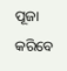ପୂଜା କରିବେ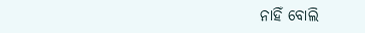ନାହିଁ ବୋଲି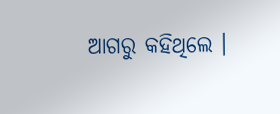ଆଗରୁ କହିଥିଲେ ।